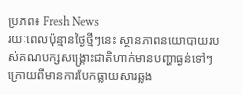ប្រភព៖ Fresh News
រយៈពេលប៉ុន្មានថ្ងៃថ្មីៗនេះ ស្ថានភាពនយោបាយរបស់គណបក្សសង្រ្គោះជាតិហាក់មានបញ្ហាធ្ងន់ទៅៗ ក្រោយពីមានការបែកធ្លាយសារឆ្លង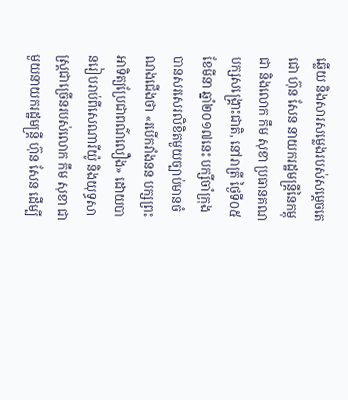ឆ្លើយ និងសារសម្លេងរបស់សម្តេចតេជោ ហ៊ុន សែន នាយករដ្ឋមន្រ្តីនៃកម្ពុជា និងលោក កឹម សុខា ប្រធានគណបក្សសង្រ្គោះជាតិ, នៅរាត្រី ថ្ងៃទី០៥ ខែមីនា ឆ្នាំ២០១៧នេះ បក្សីចាំក្រុង បានសរសេរលិខិតមួយច្បាប់មានចំណងជើងថា «របើកវាំងនន បក្សព្រះអាទិត្យប្រែជាពណ៌លឿង» ដោយបានរៀបរាប់ពីសេណារីយ៉ូ និងយុទ្ធសាស្រ្តជាច្រើនរបស់លោក កឹម សុខា ជាមួយនាយករដ្ឋមន្រ្តី ហ៊ុន សែន ដើម្បី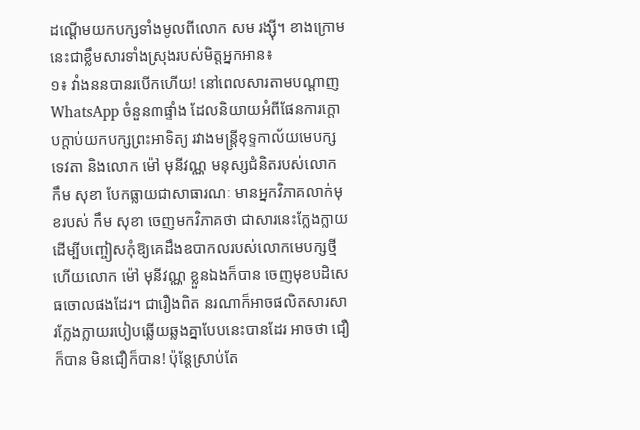ដណ្តើមយកបក្សទាំងមូលពីលោក សម រង្ស៊ី។ ខាងក្រោមនេះជាខ្លឹមសារទាំងស្រុងរបស់មិត្តអ្នកអាន៖
១៖ វាំងននបានរបើកហើយ! នៅពេលសារតាមបណ្តាញ WhatsApp ចំនួន៣ផ្ទាំង ដែលនិយាយអំពីផែនការក្តោបក្តាប់យកបក្សព្រះអាទិត្យ រវាងមន្រ្តីខុទ្ទកាល័យមេបក្សទេវតា និងលោក ម៉ៅ មុនីវណ្ណ មនុស្សជំនិតរបស់លោក កឹម សុខា បែកធ្លាយជាសាធារណៈ មានអ្នកវិភាគលាក់មុខរបស់ កឹម សុខា ចេញមកវិភាគថា ជាសារនេះក្លែងក្លាយ ដើម្បីបញ្ចៀសកុំឱ្យគេដឹងឧបាកលរបស់លោកមេបក្សថ្មី ហើយលោក ម៉ៅ មុនីវណ្ណ ខ្លួនឯងក៏បាន ចេញមុខបដិសេធចោលផងដែរ។ ជារឿងពិត នរណាក៏អាចផលិតសារសារក្លែងក្លាយរបៀបឆ្លើយឆ្លងគ្នាបែបនេះបានដែរ អាចថា ជឿក៏បាន មិនជឿក៏បាន! ប៉ុន្តែស្រាប់តែ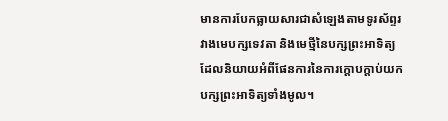មានការបែកធ្លាយសារជាសំឡេងតាមទូរស័ព្ទរវាងមេបក្សទេវតា និងមេថ្មីនៃបក្សព្រះអាទិត្យ ដែលនិយាយអំពីផែនការនៃការក្តោបក្តាប់យកបក្សព្រះអាទិត្យទាំងមូល។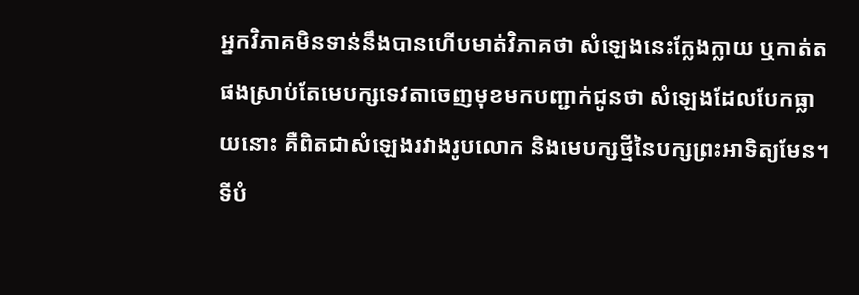អ្នកវិភាគមិនទាន់នឹងបានហើបមាត់វិភាគថា សំឡេងនេះក្លែងក្លាយ ឬកាត់តផងស្រាប់តែមេបក្សទេវតាចេញមុខមកបញ្ជាក់ជូនថា សំឡេងដែលបែកធ្លាយនោះ គឺពិតជាសំឡេងរវាងរូបលោក និងមេបក្សថ្មីនៃបក្សព្រះអាទិត្យមែន។ ទីបំ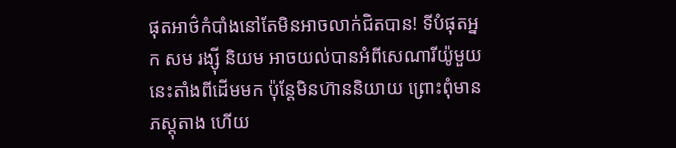ផុតអាថ៌កំបាំងនៅតែមិនអាចលាក់ជិតបាន! ទីបំផុតអ្នក សម រង្ស៊ី និយម អាចយល់បានអំពីសេណារីយ៉ូមួយនេះតាំងពីដើមមក ប៉ុន្តែមិនហ៊ាននិយាយ ព្រោះពុំមានភស្តុតាង ហើយ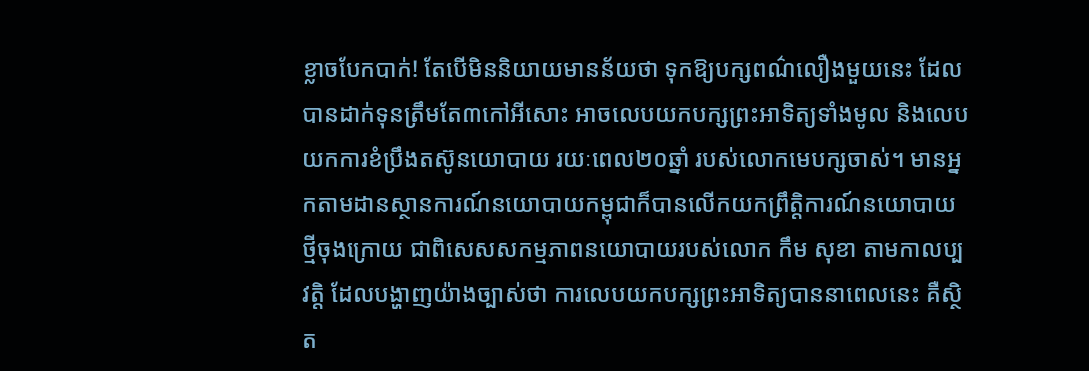ខ្លាចបែកបាក់! តែបើមិននិយាយមានន័យថា ទុកឱ្យបក្សពណ៌លឿងមួយនេះ ដែលបានដាក់ទុនត្រឹមតែ៣កៅអីសោះ អាចលេបយកបក្សព្រះអាទិត្យទាំងមូល និងលេបយកការខំប្រឹងតស៊ូនយោបាយ រយៈពេល២០ឆ្នាំ របស់លោកមេបក្សចាស់។ មានអ្នកតាមដានស្ថានការណ៍នយោបាយកម្ពុជាក៏បានលើកយកព្រឹត្តិការណ៍នយោបាយថ្មីចុងក្រោយ ជាពិសេសសកម្មភាពនយោបាយរបស់លោក កឹម សុខា តាមកាលប្បវត្តិ ដែលបង្ហាញយ៉ាងច្បាស់ថា ការលេបយកបក្សព្រះអាទិត្យបាននាពេលនេះ គឺស្ថិត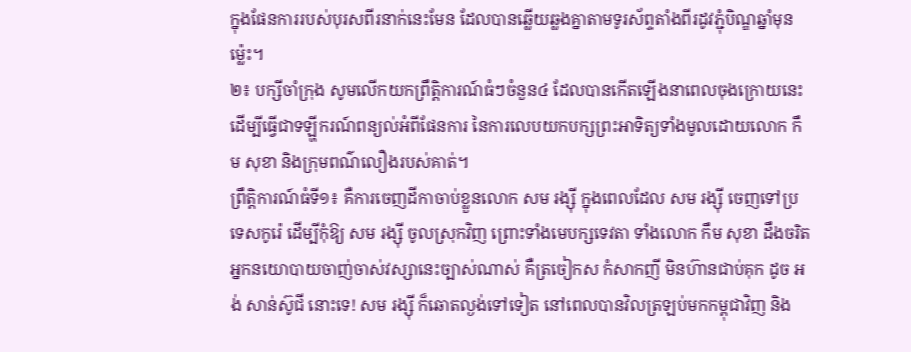ក្នុងផែនការរបស់បុរសពីរនាក់នេះមែន ដែលបានឆ្លើយឆ្លងគ្នាតាមទូរស័ព្ទតាំងពីរដូវភ្ជុំបិណ្ឌឆ្នាំមុនម្ល៉េះ។
២៖ បក្សីចាំក្រុង សូមលើកយកព្រឹត្តិការណ៍ធំៗចំនួន៤ ដែលបានកើតឡើងនាពេលចុងក្រោយនេះ ដើម្បីធ្វើជាទឡ្ហីករណ៍ពន្យល់អំពីផែនការ នៃការលេបយកបក្សព្រះអាទិត្យទាំងមូលដោយលោក កឹម សុខា និងក្រុមពណ៌លឿងរបស់គាត់។
ព្រឹត្តិការណ៍ធំទី១៖ គឺការចេញដីកាចាប់ខ្លួនលោក សម រង្ស៊ី ក្នុងពេលដែល សម រង្ស៊ី ចេញទៅប្រទេសកូរ៉េ ដើម្បីកុំឱ្យ សម រង្ស៊ី ចូលស្រុកវិញ ព្រោះទាំងមេបក្សទេវតា ទាំងលោក កឹម សុខា ដឹងចរិតអ្នកនយោបាយចាញ់ចាស់វស្សានេះច្បាស់ណាស់ គឺត្រចៀកស កំសាកញី មិនហ៊ានជាប់គុក ដូច អង់ សាន់ស៊ូជី នោះទេ! សម រង្ស៊ី ក៏ឆោតល្ងង់ទៅទៀត នៅពេលបានវិលត្រឡប់មកកម្ពុជាវិញ និង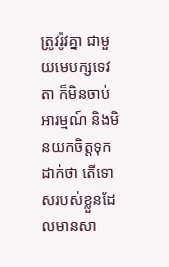ត្រូវរ៉ូវគ្នា ជាមួយមេបក្សទេវតា ក៏មិនចាប់អារម្មណ៍ និងមិនយកចិត្តទុកដាក់ថា តើទោសរបស់ខ្លួនដែលមានសា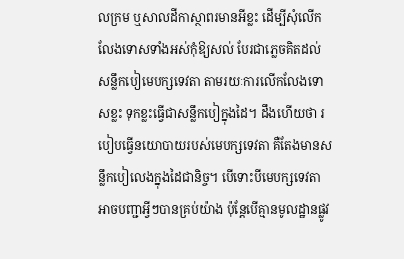លក្រម ឬសាលដីកាស្ថាពរមានអីខ្លះ ដើម្បីសុំលើកលែងទោសទាំងអស់កុំឱ្យសល់ បែរជាភ្លេចគិតដល់សន្លឹកបៀមេបក្សទេវតា តាមរយៈការលើកលែងទោសខ្លះ ទុកខ្លះធ្វើជាសន្លឹកបៀក្នុងដៃ។ ដឹងហើយថា របៀបធ្វើនយោបាយរបស់មេបក្សទេវតា គឺតែងមានសន្លឹកបៀលេងក្នុងដៃជានិច្ច។ បើទោះបីមេបក្សទេវតាអាចបញ្ជាអ្វីៗបានគ្រប់យ៉ាង ប៉ុន្តែបើគ្មានមូលដ្ឋានផ្លូវ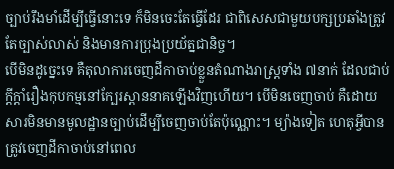ច្បាប់រឹងមាំដើម្បីធ្វើនោះទេ ក៏មិនចេះតែធ្វើដែរ ជាពិសេសជាមួយបក្សប្រឆាំងត្រូវតែច្បាស់លាស់ និងមានការប្រុងប្រយ័ត្នជានិច្ច។
បើមិនដូច្នេះទេ គឺតុលាការចេញដីកាចាប់ខ្លួនតំណាងរាស្រ្តទាំង ៧នាក់ ដែលជាប់ក្តីក្តាំរឿងកុបកម្មនៅក្បែរស្ពាននាគឡើងវិញហើយ។ បើមិនចេញចាប់ គឺដោយសារមិនមានមូលដ្ឋានច្បាប់ដើម្បីចេញចាប់តែប៉ុណ្ណោះ។ ម្យ៉ាងទៀត ហេតុអ្វីបានត្រូវចេញដីកាចាប់នៅពេល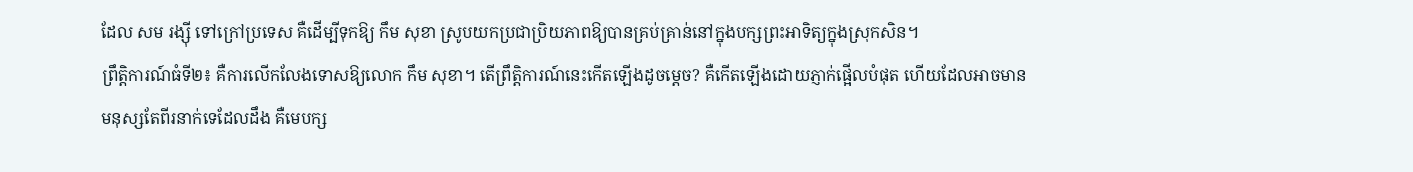ដែល សម រង្ស៊ី ទៅក្រៅប្រទេស គឺដើម្បីទុកឱ្យ កឹម សុខា ស្រូបយកប្រជាប្រិយភាពឱ្យបានគ្រប់គ្រាន់នៅក្នុងបក្សព្រះអាទិត្យក្នុងស្រុកសិន។
ព្រឹត្តិការណ៍ធំទី២៖ គឺការលើកលែងទោសឱ្យលោក កឹម សុខា។ តើព្រឹត្តិការណ៍នេះកើតឡើងដូចម្តេច? គឺកើតឡើងដោយភ្ញាក់ផ្អើលបំផុត ហើយដែលអាចមានមនុស្សតែពីរនាក់ទេដែលដឹង គឺមេបក្ស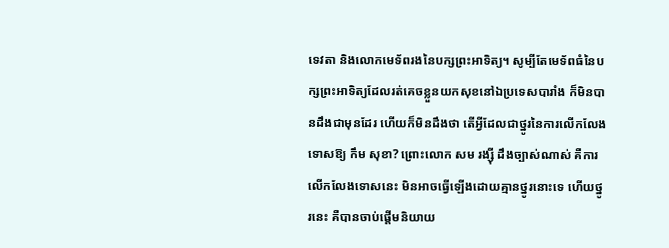ទេវតា និងលោកមេទ័ពរងនៃបក្សព្រះអាទិត្យ។ សូម្បីតែមេទ័ពធំនៃបក្សព្រះអាទិត្យដែលរត់គេចខ្លួនយកសុខនៅឯប្រទេសបារាំង ក៏មិនបានដឹងជាមុនដែរ ហើយក៏មិនដឹងថា តើអ្វីដែលជាថ្នូរនៃការលើកលែងទោសឱ្យ កឹម សុខា? ព្រោះលោក សម រង្ស៊ី ដឹងច្បាស់ណាស់ គឺការលើកលែងទោសនេះ មិនអាចធ្វើឡើងដោយគ្មានថ្នូរនោះទេ ហើយថ្នូរនេះ គឺបានចាប់ផ្តើមនិយាយ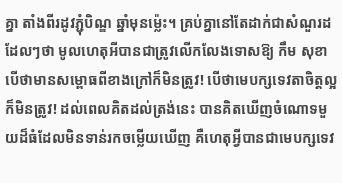គ្នា តាំងពីរដូវភ្ជុំបិណ្ឌ ឆ្នាំមុនម្ល៉េះ។ គ្រប់គ្នានៅតែដាក់ជាសំណួរដដែលៗថា មូលហេតុអីបានជាត្រូវលើកលែងទោសឱ្យ កឹម សុខា បើថាមានសម្ពោធពីខាងក្រៅក៏មិនត្រូវ! បើថាមេបក្សទេវតាចិត្តល្អ ក៏មិនត្រូវ! ដល់ពេលគិតដល់ត្រង់នេះ បានគិតឃើញចំណោទមួយដ៏ធំដែលមិនទាន់រកចម្លើយឃើញ គឺហេតុអ្វីបានជាមេបក្សទេវ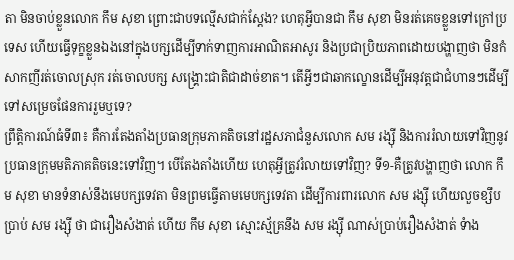តា មិនចាប់ខ្លួនលោក កឹម សុខា ព្រោះជាបទល្មើសជាក់ស្តែង? ហេតុអ្វីបានជា កឹម សុខា មិនរត់គេចខ្លួនទៅក្រៅប្រទេស ហើយធ្វើទុក្ខខ្លួនឯងនៅក្នុងបក្សដើម្បីទាក់ទាញការអាណិតអាសូរ និងប្រជាប្រិយភាពដោយបង្ហាញថា មិនកំសាកញីរត់ចោលស្រុក រត់ចោលបក្ស សង្រ្គោះជាតិជាដាច់ខាត។ តើអ្វីៗជាឆាកល្ខោនដើម្បីអនុវត្តជាជំហានៗដើម្បីទៅសម្រេចផែនការរួមឬទេ?
ព្រឹត្តិការណ៍ធំទី៣៖ គឺការតែងតាំងប្រធានក្រុមភាគតិចនៅរដ្ឋសភាជំនួសលោក សម រង្ស៊ី និងការរំលាយទៅវិញនូវប្រធានក្រុមមតិភាគតិចនេះទៅវិញ។ បើតែងតាំងហើយ ហេតុអ្វីត្រូវរំលាយទៅវិញ? ទី១-គឺត្រូវបង្ហាញថា លោក កឹម សុខា មានទំនាស់នឹងមេបក្សទេវតា មិនព្រមធ្វើតាមមេបក្សទេវតា ដើម្បីការពារលោក សម រង្ស៊ី ហើយលួចខ្សឹបប្រាប់ សម រង្ស៊ី ថា ជារឿងសំងាត់ ហើយ កឹម សុខា ស្មោះស្ម័គ្រនឹង សម រង្ស៊ី ណាស់ប្រាប់រឿងសំងាត់ ទំាង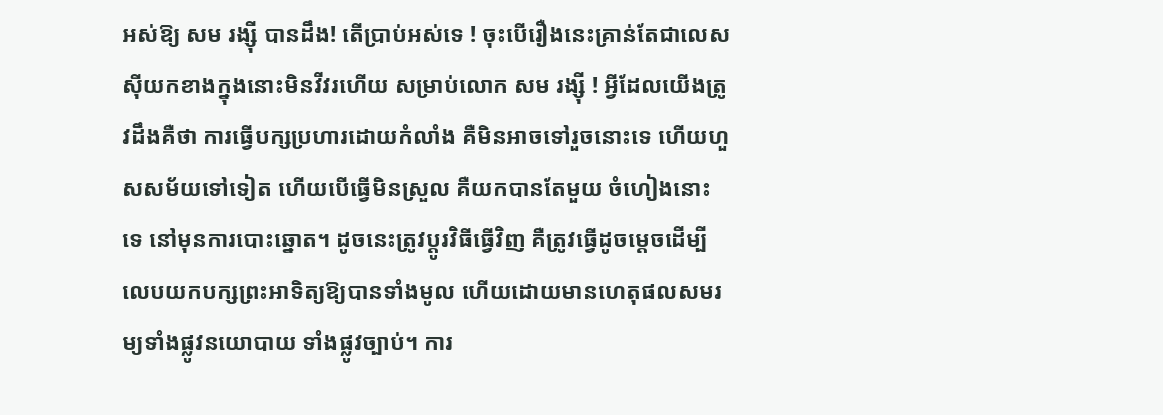អស់ឱ្យ សម រង្ស៊ី បានដឹង! តើប្រាប់អស់ទេ ! ចុះបើរឿងនេះគ្រាន់តែជាលេសស៊ីយកខាងក្នុងនោះមិនវីវរហើយ សម្រាប់លោក សម រង្ស៊ី ! អ្វីដែលយើងត្រូវដឹងគឺថា ការធ្វើបក្សប្រហារដោយកំលាំង គឺមិនអាចទៅរួចនោះទេ ហើយហួសសម័យទៅទៀត ហើយបើធ្វើមិនស្រួល គឺយកបានតែមួយ ចំហៀងនោះទេ នៅមុនការបោះឆ្នោត។ ដូចនេះត្រូវប្តូរវិធីធ្វើវិញ គឺត្រូវធ្វើដូចម្តេចដើម្បីលេបយកបក្សព្រះអាទិត្យឱ្យបានទាំងមូល ហើយដោយមានហេតុផលសមរម្យទាំងផ្លូវនយោបាយ ទាំងផ្លូវច្បាប់។ ការ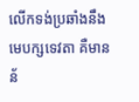លើកទង់ប្រឆាំងនឹងមេបក្សទេវតា គឺមានន័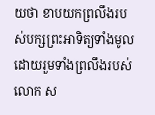យថា ខាបយកព្រលឹងរបស់បក្សព្រះអាទិត្យទាំងមូល ដោយរួមទាំងព្រលឹងរបស់លោក ស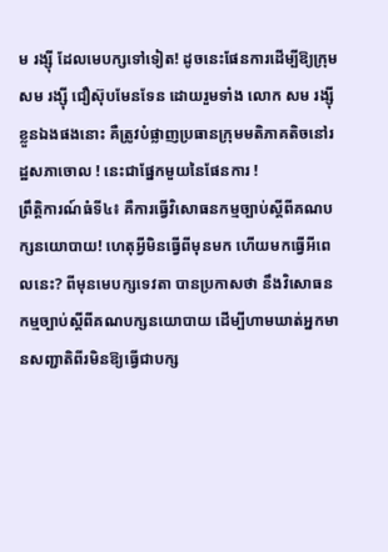ម រង្ស៊ី ដែលមេបក្សទៅទៀត! ដូចនេះផែនការដើម្បីឱ្យក្រុម សម រង្ស៊ី ជឿស៊ុបមែនទែន ដោយរួមទាំង លោក សម រង្ស៊ី ខ្លួនឯងផងនោះ គឺត្រូវបំផ្លាញប្រធានក្រុមមតិភាគតិចនៅរដ្ឋសភាចោល ! នេះជាផ្នែកមួយនៃផែនការ !
ព្រឹត្តិការណ៍ធំទី៤៖ គឺការធ្វើវិសោធនកម្មច្បាប់ស្តីពីគណបក្សនយោបាយ! ហេតុអ្វីមិនធ្វើពីមុនមក ហើយមកធ្វើអីពេលនេះ? ពីមុនមេបក្សទេវតា បានប្រកាសថា នឹងវិសោធនកម្មច្បាប់ស្តីពីគណបក្សនយោបាយ ដើម្បីហាមឃាត់អ្នកមានសញ្ជាតិពីរមិនឱ្យធ្វើជាបក្ស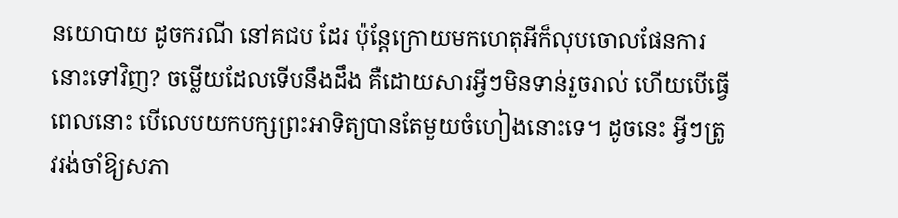នយោបាយ ដូចករណី នៅគជប ដែរ ប៉ុន្តែក្រោយមកហេតុអីក៏លុបចោលផែនការនោះទៅវិញ? ចម្លើយដែលទើបនឹងដឹង គឺដោយសារអ្វីៗមិនទាន់រួចរាល់ ហើយបើធ្វើពេលនោះ បើលេបយកបក្សព្រះអាទិត្យបានតែមួយចំហៀងនោះទេ។ ដូចនេះ អ្វីៗត្រូវរង់ចាំឱ្យសភា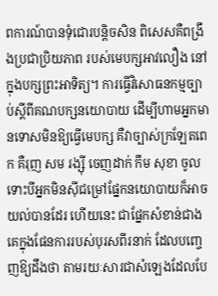ពការណ៍បានទុំជោរបន្តិចសិន ពិសេសគឺពង្រឹងប្រជាប្រិយភាព របស់មេបក្សអាវលឿង នៅក្នុងបក្សព្រះអាទិត្យ។ ការធ្វើវិសោធនកម្មច្បាប់ស្តីពីគណបក្សនយោបាយ ដើម្បីហាមអ្នកមានទោសមិនឱ្យធ្វើមេបក្ស គឺវាច្បាស់ក្រឡែតពេក គឺរុញ សម រង្ស៊ី ចេញដាក់ កឹម សុខា ចូល ទោះបីអ្នកមិនស៊ីជម្រៅផ្នែកនយោបាយក៏អាចយល់បានដែរ ហើយនេះ ជាផ្នែកសំខាន់ជាងគេក្នុងផែនការរបស់បុរសពីរនាក់ ដែលបញ្ចេញឱ្យដឹងថា តាមរយៈសារជាសំឡេងដែលបែ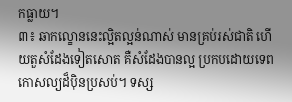កធ្លាយ។
៣៖ ឆាកល្ខោននេះល្អិតល្អន់ណាស់ មានគ្រប់រស់ជាតិ ហើយតួសំដែងទៀតសោត គឺសំដែងបានល្អ ប្រកបដោយទេពកោសល្យដ៏ប៉ិនប្រសប់។ ទស្ស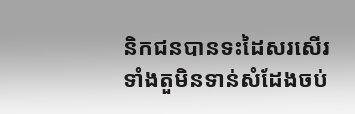និកជនបានទះដៃសរសើរទាំងតួមិនទាន់សំដែងចប់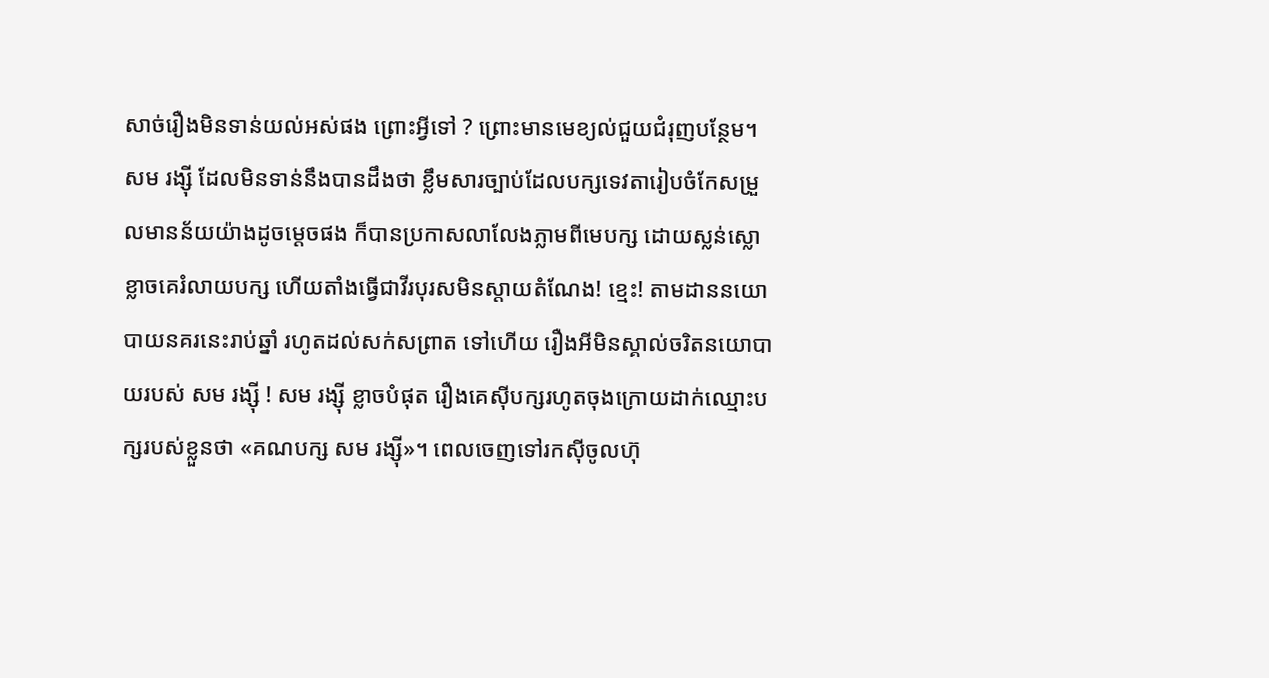សាច់រឿងមិនទាន់យល់អស់ផង ព្រោះអ្វីទៅ ? ព្រោះមានមេខ្យល់ជួយជំរុញបន្ថែម។ សម រង្ស៊ី ដែលមិនទាន់នឹងបានដឹងថា ខ្លឹមសារច្បាប់ដែលបក្សទេវតារៀបចំកែសម្រួលមានន័យយ៉ាងដូចម្តេចផង ក៏បានប្រកាសលាលែងភ្លាមពីមេបក្ស ដោយស្លន់ស្លោខ្លាចគេរំលាយបក្ស ហើយតាំងធ្វើជាវីរបុរសមិនស្តាយតំណែង! ខ្មេះ! តាមដាននយោបាយនគរនេះរាប់ឆ្នាំ រហូតដល់សក់សព្រាត ទៅហើយ រឿងអីមិនស្គាល់ចរិតនយោបាយរបស់ សម រង្ស៊ី ! សម រង្ស៊ី ខ្លាចបំផុត រឿងគេស៊ីបក្សរហូតចុងក្រោយដាក់ឈ្មោះបក្សរបស់ខ្លួនថា «គណបក្ស សម រង្ស៊ី»។ ពេលចេញទៅរកស៊ីចូលហ៊ុ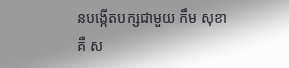នបង្កើតបក្សជាមួយ កឹម សុខា គឺ ស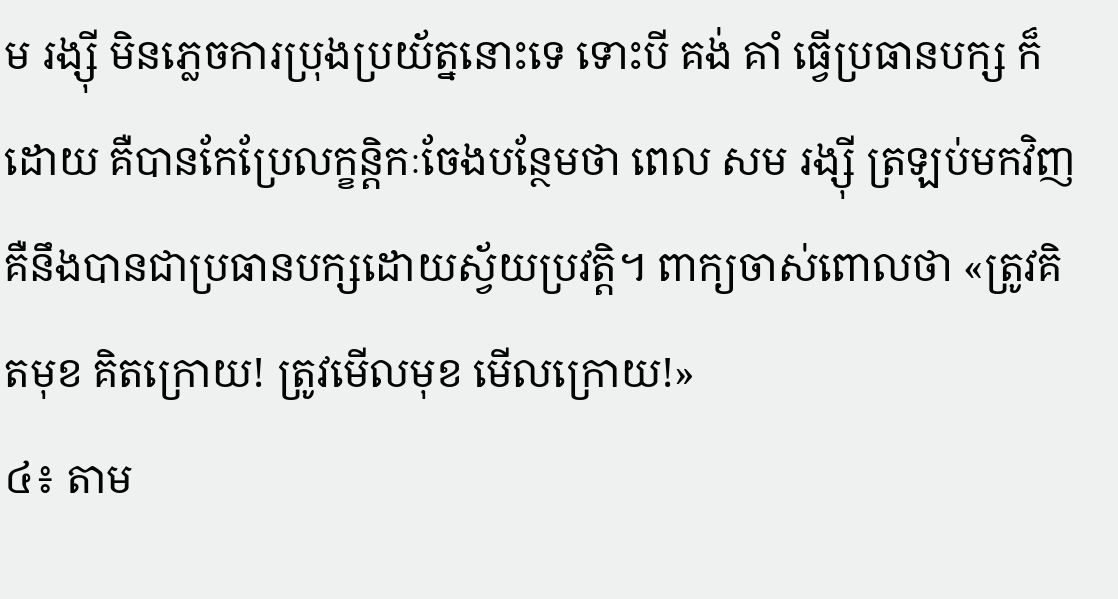ម រង្ស៊ី មិនភ្លេចការប្រុងប្រយ័ត្ននោះទេ ទោះបី គង់ គាំ ធ្វើប្រធានបក្ស ក៏ដោយ គឺបានកែប្រែលក្ខន្តិកៈចែងបន្ថែមថា ពេល សម រង្ស៊ី ត្រឡប់មកវិញ គឺនឹងបានជាប្រធានបក្សដោយស្វ័យប្រវត្តិ។ ពាក្យចាស់ពោលថា «ត្រូវគិតមុខ គិតក្រោយ! ត្រូវមើលមុខ មើលក្រោយ!»
៤៖ តាម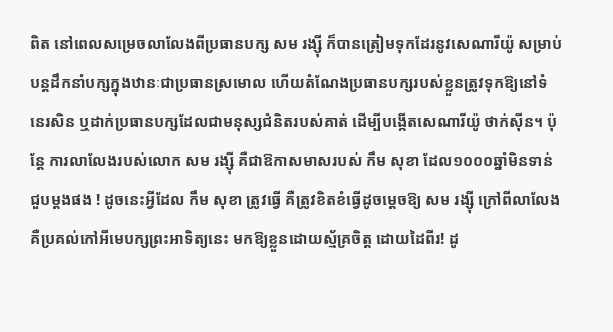ពិត នៅពេលសម្រេចលាលែងពីប្រធានបក្ស សម រង្ស៊ី ក៏បានត្រៀមទុកដែរនូវសេណារីយ៉ូ សម្រាប់បន្តដឹកនាំបក្សក្នុងឋានៈជាប្រធានស្រមោល ហើយតំណែងប្រធានបក្សរបស់ខ្លួនត្រូវទុកឱ្យនៅទំនេរសិន ឬដាក់ប្រធានបក្សដែលជាមនុស្សជំនិតរបស់គាត់ ដើម្បីបង្កើតសេណារីយ៉ូ ថាក់ស៊ីន។ ប៉ុន្តែ ការលាលែងរបស់លោក សម រង្ស៊ី គឺជាឱកាសមាសរបស់ កឹម សុខា ដែល១០០០ឆ្នាំមិនទាន់ជួបម្តងផង ! ដូចនេះអ្វីដែល កឹម សុខា ត្រូវធ្វើ គឺត្រូវខិតខំធ្វើដូចម្តេចឱ្យ សម រង្ស៊ី ក្រៅពីលាលែងគឺប្រគល់កៅអីមេបក្សព្រះអាទិត្យនេះ មកឱ្យខ្លួនដោយស្ម័គ្រចិត្ត ដោយដៃពីរ! ដូ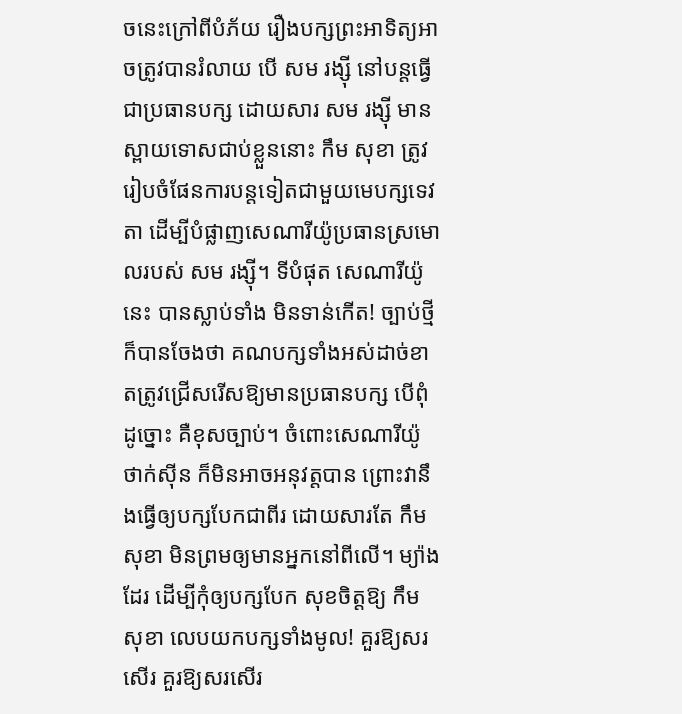ចនេះក្រៅពីបំភ័យ រឿងបក្សព្រះអាទិត្យអាចត្រូវបានរំលាយ បើ សម រង្ស៊ី នៅបន្តធ្វើជាប្រធានបក្ស ដោយសារ សម រង្ស៊ី មានស្ពាយទោសជាប់ខ្លួននោះ កឹម សុខា ត្រូវរៀបចំផែនការបន្តទៀតជាមួយមេបក្សទេវតា ដើម្បីបំផ្លាញសេណារីយ៉ូប្រធានស្រមោលរបស់ សម រង្ស៊ី។ ទីបំផុត សេណារីយ៉ូនេះ បានស្លាប់ទាំង មិនទាន់កើត! ច្បាប់ថ្មីក៏បានចែងថា គណបក្សទាំងអស់ដាច់ខាតត្រូវជ្រើសរើសឱ្យមានប្រធានបក្ស បើពុំដូច្នោះ គឺខុសច្បាប់។ ចំពោះសេណារីយ៉ូ ថាក់ស៊ីន ក៏មិនអាចអនុវត្តបាន ព្រោះវានឹងធ្វើឲ្យបក្សបែកជាពីរ ដោយសារតែ កឹម សុខា មិនព្រមឲ្យមានអ្នកនៅពីលើ។ ម្យ៉ាងដែរ ដើម្បីកុំឲ្យបក្សបែក សុខចិត្តឱ្យ កឹម សុខា លេបយកបក្សទាំងមូល! គួរឱ្យសរសើរ គួរឱ្យសរសើរ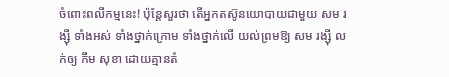ចំពោះពលីកម្មនេះ! ប៉ុន្តែសួរថា តើអ្នកតស៊ូនយោបាយជាមួយ សម រង្ស៊ី ទាំងអស់ ទាំងថ្នាក់ក្រោម ទាំងថ្នាក់លើ យល់ព្រមឱ្យ សម រង្ស៊ី លក់ឲ្យ កឹម សុខា ដោយគ្មានតំ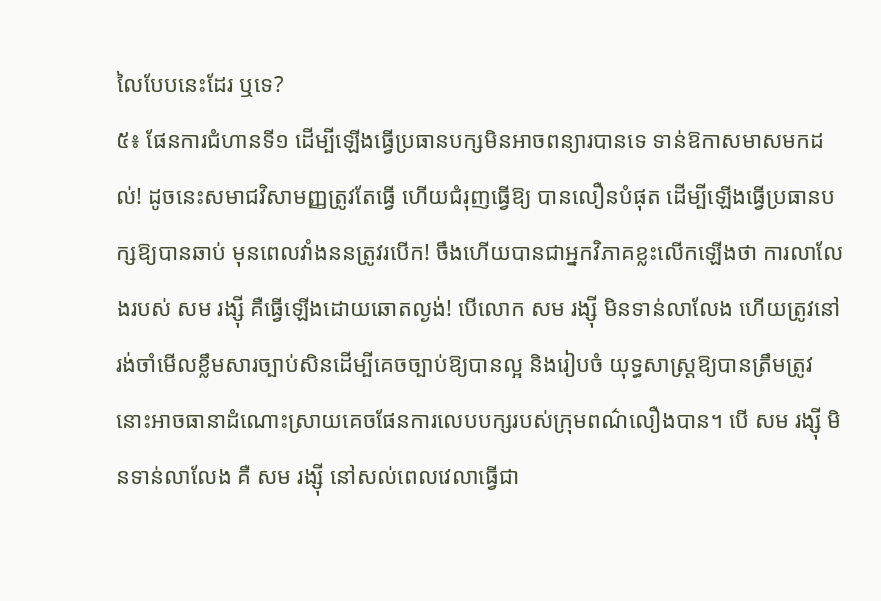លៃបែបនេះដែរ ឬទេ?
៥៖ ផែនការជំហានទី១ ដើម្បីឡើងធ្វើប្រធានបក្សមិនអាចពន្យារបានទេ ទាន់ឱកាសមាសមកដល់! ដូចនេះសមាជវិសាមញ្ញត្រូវតែធ្វើ ហើយជំរុញធ្វើឱ្យ បានលឿនបំផុត ដើម្បីឡើងធ្វើប្រធានបក្សឱ្យបានឆាប់ មុនពេលវាំងននត្រូវរបើក! ចឹងហើយបានជាអ្នកវិភាគខ្លះលើកឡើងថា ការលាលែងរបស់ សម រង្ស៊ី គឺធ្វើឡើងដោយឆោតល្ងង់! បើលោក សម រង្ស៊ី មិនទាន់លាលែង ហើយត្រូវនៅរង់ចាំមើលខ្លឹមសារច្បាប់សិនដើម្បីគេចច្បាប់ឱ្យបានល្អ និងរៀបចំ យុទ្ធសាស្រ្តឱ្យបានត្រឹមត្រូវ នោះអាចធានាដំណោះស្រាយគេចផែនការលេបបក្សរបស់ក្រុមពណ៌លឿងបាន។ បើ សម រង្ស៊ី មិនទាន់លាលែង គឺ សម រង្ស៊ី នៅសល់ពេលវេលាធ្វើជា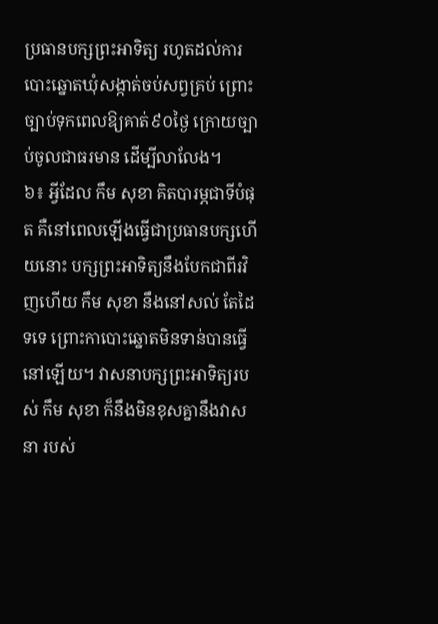ប្រធានបក្សព្រះអាទិត្យ រហូតដល់ការបោះឆ្នោតឃុំសង្កាត់ចប់សព្វគ្រប់ ព្រោះច្បាប់ទុកពេលឱ្យគាត់៩០ថ្ងៃ ក្រោយច្បាប់ចូលជាធរមាន ដើម្បីលាលែង។
៦៖ អ្វីដែល កឹម សុខា គិតបារម្ភជាទីបំផុត គឺនៅពេលឡើងធ្វើជាប្រធានបក្សហើយនោះ បក្សព្រះអាទិត្យនឹងបែកជាពីរវិញហើយ កឹម សុខា នឹងនៅសល់ តែដៃទទេ ព្រោះកាបោះឆ្នោតមិនទាន់បានធ្វើនៅឡើយ។ វាសនាបក្សព្រះអាទិត្យរបស់ កឹម សុខា ក៏នឹងមិនខុសគ្នានឹងវាសនា របស់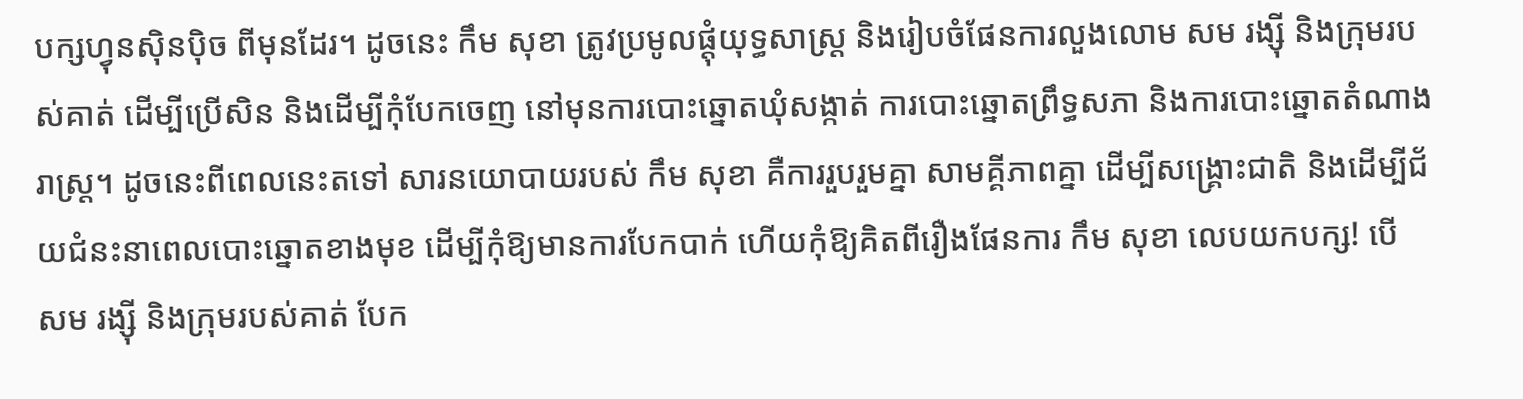បក្សហ្វុនស៊ិនប៉ិច ពីមុនដែរ។ ដូចនេះ កឹម សុខា ត្រូវប្រមូលផ្តុំយុទ្ធសាស្រ្ត និងរៀបចំផែនការលួងលោម សម រង្ស៊ី និងក្រុមរបស់គាត់ ដើម្បីប្រើសិន និងដើម្បីកុំបែកចេញ នៅមុនការបោះឆ្នោតឃុំសង្កាត់ ការបោះឆ្នោតព្រឹទ្ធសភា និងការបោះឆ្នោតតំណាងរាស្រ្ត។ ដូចនេះពីពេលនេះតទៅ សារនយោបាយរបស់ កឹម សុខា គឺការរួបរួមគ្នា សាមគ្គីភាពគ្នា ដើម្បីសង្រ្គោះជាតិ និងដើម្បីជ័យជំនះនាពេលបោះឆ្នោតខាងមុខ ដើម្បីកុំឱ្យមានការបែកបាក់ ហើយកុំឱ្យគិតពីរឿងផែនការ កឹម សុខា លេបយកបក្ស! បើ សម រង្ស៊ី និងក្រុមរបស់គាត់ បែក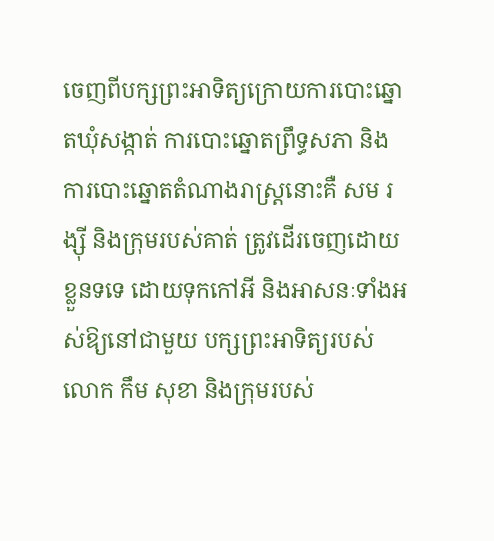ចេញពីបក្សព្រះអាទិត្យក្រោយការបោះឆ្នោតឃុំសង្កាត់ ការបោះឆ្នោតព្រឹទ្ធសភា និងការបោះឆ្នោតតំណាងរាស្រ្តនោះគឺ សម រង្ស៊ី និងក្រុមរបស់គាត់ ត្រូវដើរចេញដោយខ្លួនទទេ ដោយទុកកៅអី និងអាសនៈទាំងអស់ឱ្យនៅជាមួយ បក្សព្រះអាទិត្យរបស់លោក កឹម សុខា និងក្រុមរបស់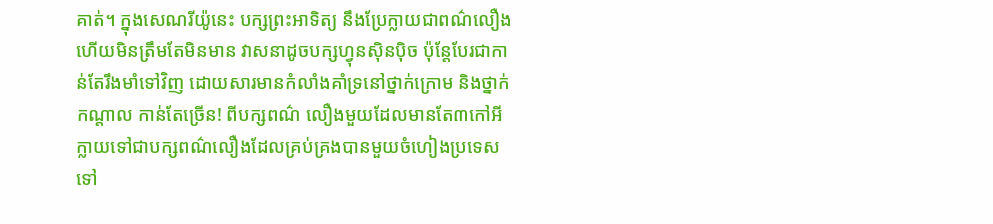គាត់។ ក្នុងសេណរីយ៉ូនេះ បក្សព្រះអាទិត្យ នឹងប្រែក្លាយជាពណ៌លឿង ហើយមិនត្រឹមតែមិនមាន វាសនាដូចបក្សហ្វុនស៊ិនប៉ិច ប៉ុន្តែបែរជាកាន់តែរឹងមាំទៅវិញ ដោយសារមានកំលាំងគាំទ្រនៅថ្នាក់ក្រោម និងថ្នាក់កណ្តាល កាន់តែច្រើន! ពីបក្សពណ៌ លឿងមួយដែលមានតែ៣កៅអី ក្លាយទៅជាបក្សពណ៌លឿងដែលគ្រប់គ្រងបានមួយចំហៀងប្រទេសទៅ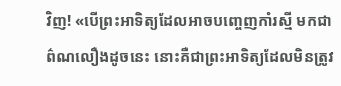វិញ! «បើព្រះអាទិត្យដែលអាចបញ្ចេញកាំរស្មី មកជាព៌ណលឿងដូចនេះ នោះគឺជាព្រះអាទិត្យដែលមិនត្រូវ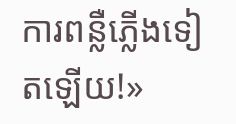ការពន្លឺភ្លើងទៀតឡើយ!»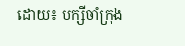ដោយ៖ បក្សីចាំក្រុង